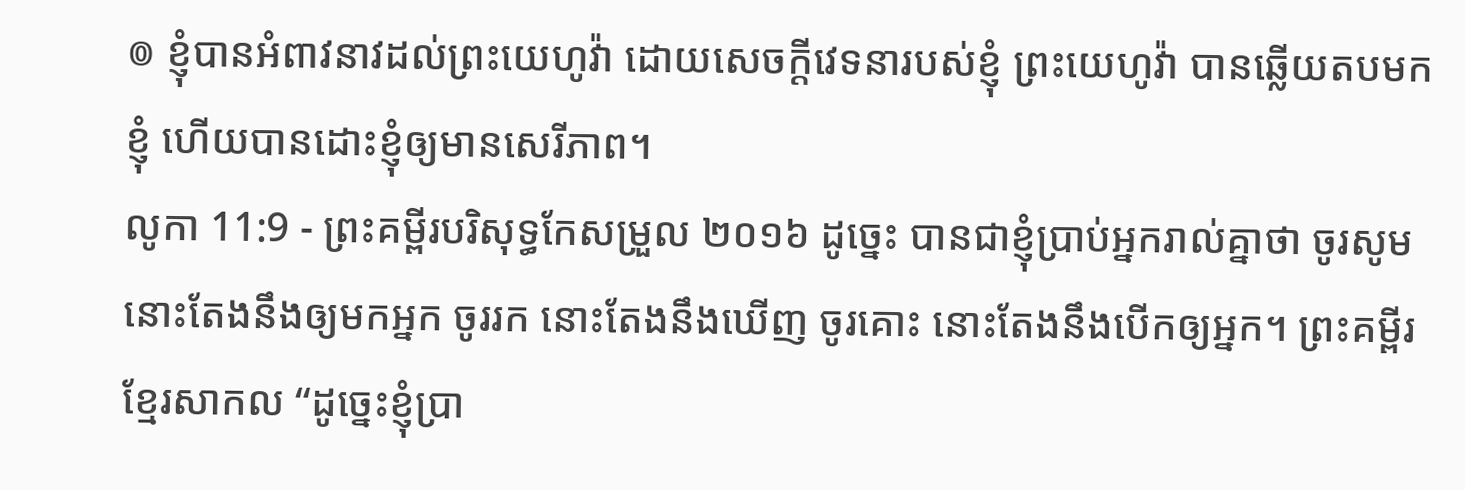៙ ខ្ញុំបានអំពាវនាវដល់ព្រះយេហូវ៉ា ដោយសេចក្ដីវេទនារបស់ខ្ញុំ ព្រះយេហូវ៉ា បានឆ្លើយតបមកខ្ញុំ ហើយបានដោះខ្ញុំឲ្យមានសេរីភាព។
លូកា 11:9 - ព្រះគម្ពីរបរិសុទ្ធកែសម្រួល ២០១៦ ដូច្នេះ បានជាខ្ញុំប្រាប់អ្នករាល់គ្នាថា ចូរសូម នោះតែងនឹងឲ្យមកអ្នក ចូររក នោះតែងនឹងឃើញ ចូរគោះ នោះតែងនឹងបើកឲ្យអ្នក។ ព្រះគម្ពីរខ្មែរសាកល “ដូច្នេះខ្ញុំប្រា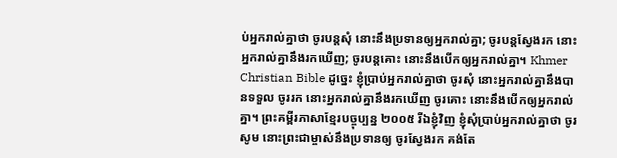ប់អ្នករាល់គ្នាថា ចូរបន្តសុំ នោះនឹងប្រទានឲ្យអ្នករាល់គ្នា; ចូរបន្តស្វែងរក នោះអ្នករាល់គ្នានឹងរកឃើញ; ចូរបន្តគោះ នោះនឹងបើកឲ្យអ្នករាល់គ្នា។ Khmer Christian Bible ដូច្នេះ ខ្ញុំប្រាប់អ្នករាល់គ្នាថា ចូរសុំ នោះអ្នករាល់គ្នានឹងបានទទួល ចូររក នោះអ្នករាល់គ្នានឹងរកឃើញ ចូរគោះ នោះនឹងបើកឲ្យអ្នករាល់គ្នា។ ព្រះគម្ពីរភាសាខ្មែរបច្ចុប្បន្ន ២០០៥ រីឯខ្ញុំវិញ ខ្ញុំសុំប្រាប់អ្នករាល់គ្នាថា ចូរសូម នោះព្រះជាម្ចាស់នឹងប្រទានឲ្យ ចូរស្វែងរក គង់តែ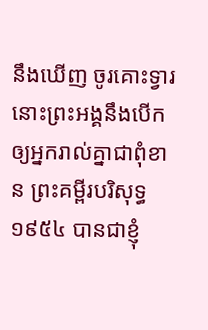នឹងឃើញ ចូរគោះទ្វារ នោះព្រះអង្គនឹងបើកឲ្យអ្នករាល់គ្នាជាពុំខាន ព្រះគម្ពីរបរិសុទ្ធ ១៩៥៤ បានជាខ្ញុំ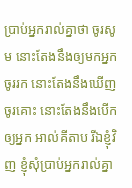ប្រាប់អ្នករាល់គ្នាថា ចូរសូម នោះតែងនឹងឲ្យមកអ្នក ចូររក នោះតែងនឹងឃើញ ចូរគោះ នោះតែងនឹងបើកឲ្យអ្នក អាល់គីតាប រីឯខ្ញុំវិញ ខ្ញុំសុំប្រាប់អ្នករាល់គ្នា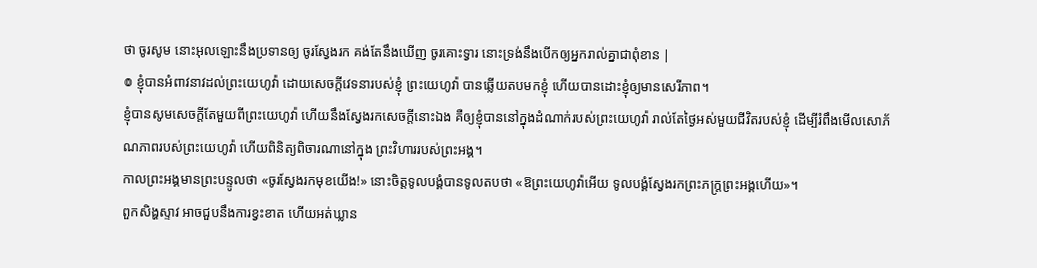ថា ចូរសូម នោះអុលឡោះនឹងប្រទានឲ្យ ចូរស្វែងរក គង់តែនឹងឃើញ ចូរគោះទ្វារ នោះទ្រង់នឹងបើកឲ្យអ្នករាល់គ្នាជាពុំខាន |
៙ ខ្ញុំបានអំពាវនាវដល់ព្រះយេហូវ៉ា ដោយសេចក្ដីវេទនារបស់ខ្ញុំ ព្រះយេហូវ៉ា បានឆ្លើយតបមកខ្ញុំ ហើយបានដោះខ្ញុំឲ្យមានសេរីភាព។
ខ្ញុំបានសូមសេចក្ដីតែមួយពីព្រះយេហូវ៉ា ហើយនឹងស្វែងរកសេចក្ដីនោះឯង គឺឲ្យខ្ញុំបាននៅក្នុងដំណាក់របស់ព្រះយេហូវ៉ា រាល់តែថ្ងៃអស់មួយជីវិតរបស់ខ្ញុំ ដើម្បីរំពឹងមើលសោភ័ណភាពរបស់ព្រះយេហូវ៉ា ហើយពិនិត្យពិចារណានៅក្នុង ព្រះវិហាររបស់ព្រះអង្គ។
កាលព្រះអង្គមានព្រះបន្ទូលថា «ចូរស្វែងរកមុខយើង!» នោះចិត្តទូលបង្គំបានទូលតបថា «ឱព្រះយេហូវ៉ាអើយ ទូលបង្គំស្វែងរកព្រះភក្ត្រព្រះអង្គហើយ»។
ពួកសិង្ហស្ទាវ អាចជួបនឹងការខ្វះខាត ហើយអត់ឃ្លាន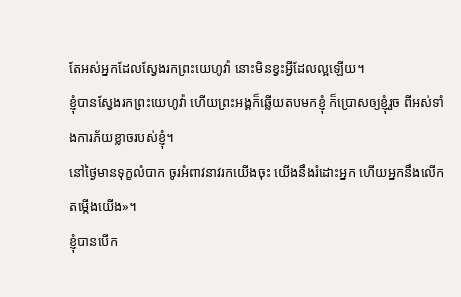តែអស់អ្នកដែលស្វែងរកព្រះយេហូវ៉ា នោះមិនខ្វះអ្វីដែលល្អឡើយ។
ខ្ញុំបានស្វែងរកព្រះយេហូវ៉ា ហើយព្រះអង្គក៏ឆ្លើយតបមកខ្ញុំ ក៏ប្រោសឲ្យខ្ញុំរួច ពីអស់ទាំងការភ័យខ្លាចរបស់ខ្ញុំ។
នៅថ្ងៃមានទុក្ខលំបាក ចូរអំពាវនាវរកយើងចុះ យើងនឹងរំដោះអ្នក ហើយអ្នកនឹងលើកតម្កើងយើង»។
ខ្ញុំបានបើក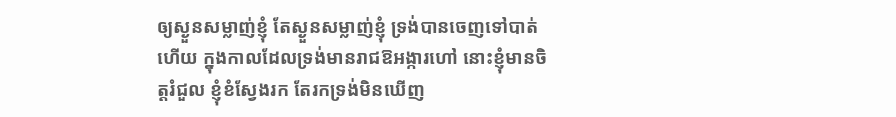ឲ្យស្ងួនសម្លាញ់ខ្ញុំ តែស្ងួនសម្លាញ់ខ្ញុំ ទ្រង់បានចេញទៅបាត់ហើយ ក្នុងកាលដែលទ្រង់មានរាជឱអង្ការហៅ នោះខ្ញុំមានចិត្តរំជួល ខ្ញុំខំស្វែងរក តែរកទ្រង់មិនឃើញ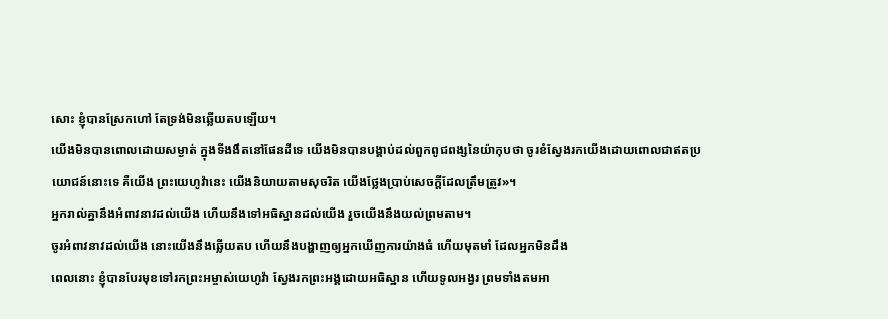សោះ ខ្ញុំបានស្រែកហៅ តែទ្រង់មិនឆ្លើយតបឡើយ។
យើងមិនបានពោលដោយសម្ងាត់ ក្នុងទីងងឹតនៅផែនដីទេ យើងមិនបានបង្គាប់ដល់ពួកពូជពង្សនៃយ៉ាកុបថា ចូរខំស្វែងរកយើងដោយពោលជាឥតប្រយោជន៍នោះទេ គឺយើង ព្រះយេហូវ៉ានេះ យើងនិយាយតាមសុចរិត យើងថ្លែងប្រាប់សេចក្ដីដែលត្រឹមត្រូវ»។
អ្នករាល់គ្នានឹងអំពាវនាវដល់យើង ហើយនឹងទៅអធិស្ឋានដល់យើង រួចយើងនឹងយល់ព្រមតាម។
ចូរអំពាវនាវដល់យើង នោះយើងនឹងឆ្លើយតប ហើយនឹងបង្ហាញឲ្យអ្នកឃើញការយ៉ាងធំ ហើយមុតមាំ ដែលអ្នកមិនដឹង
ពេលនោះ ខ្ញុំបានបែរមុខទៅរកព្រះអម្ចាស់យេហូវ៉ា ស្វែងរកព្រះអង្គដោយអធិស្ឋាន ហើយទូលអង្វរ ព្រមទាំងតមអា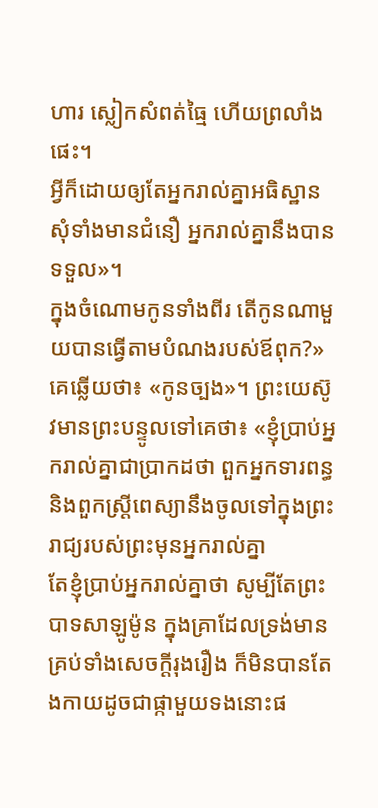ហារ ស្លៀកសំពត់ធ្មៃ ហើយព្រលាំងផេះ។
អ្វីក៏ដោយឲ្យតែអ្នករាល់គ្នាអធិស្ឋានសុំទាំងមានជំនឿ អ្នករាល់គ្នានឹងបានទទួល»។
ក្នុងចំណោមកូនទាំងពីរ តើកូនណាមួយបានធ្វើតាមបំណងរបស់ឪពុក?» គេឆ្លើយថា៖ «កូនច្បង»។ ព្រះយេស៊ូវមានព្រះបន្ទូលទៅគេថា៖ «ខ្ញុំប្រាប់អ្នករាល់គ្នាជាប្រាកដថា ពួកអ្នកទារពន្ធ និងពួកស្ត្រីពេស្យានឹងចូលទៅក្នុងព្រះរាជ្យរបស់ព្រះមុនអ្នករាល់គ្នា
តែខ្ញុំប្រាប់អ្នករាល់គ្នាថា សូម្បីតែព្រះបាទសាឡូម៉ូន ក្នុងគ្រាដែលទ្រង់មានគ្រប់ទាំងសេចក្តីរុងរឿង ក៏មិនបានតែងកាយដូចជាផ្កាមួយទងនោះផ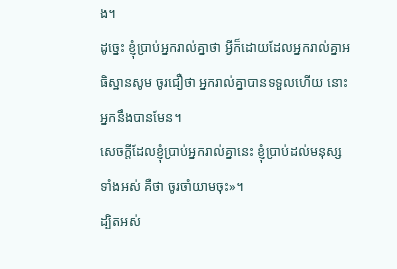ង។
ដូច្នេះ ខ្ញុំប្រាប់អ្នករាល់គ្នាថា អ្វីក៏ដោយដែលអ្នករាល់គ្នាអធិស្ឋានសូម ចូរជឿថា អ្នករាល់គ្នាបានទទួលហើយ នោះអ្នកនឹងបានមែន។
សេចក្តីដែលខ្ញុំប្រាប់អ្នករាល់គ្នានេះ ខ្ញុំប្រាប់ដល់មនុស្សទាំងអស់ គឺថា ចូរចាំយាមចុះ»។
ដ្បិតអស់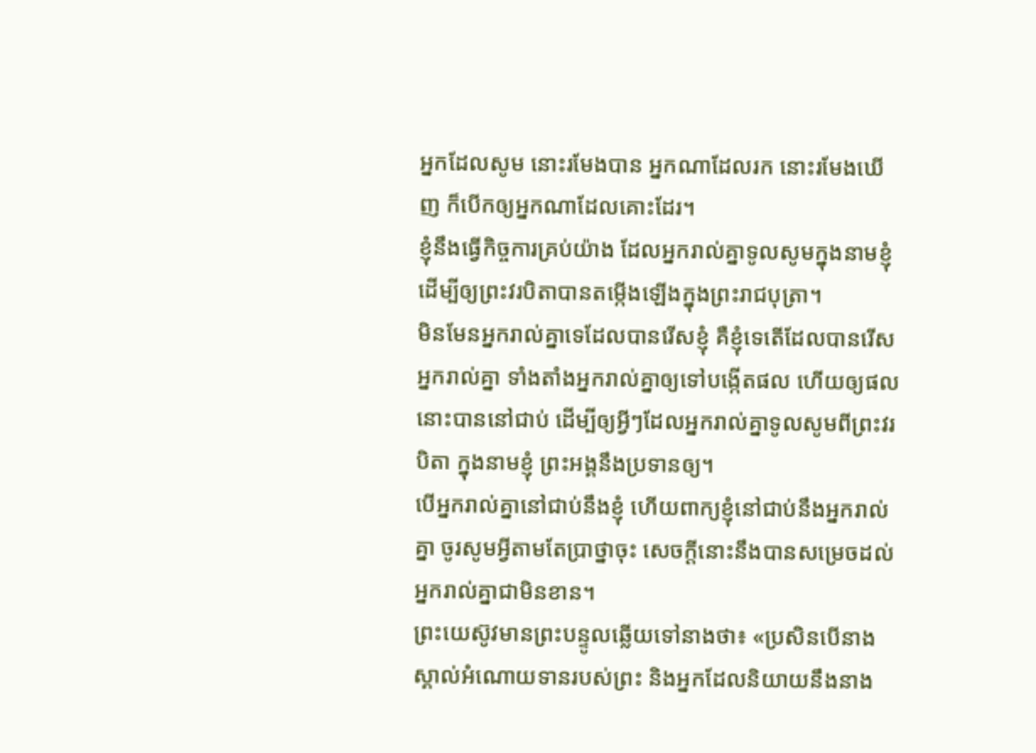អ្នកដែលសូម នោះរមែងបាន អ្នកណាដែលរក នោះរមែងឃើញ ក៏បើកឲ្យអ្នកណាដែលគោះដែរ។
ខ្ញុំនឹងធ្វើកិច្ចការគ្រប់យ៉ាង ដែលអ្នករាល់គ្នាទូលសូមក្នុងនាមខ្ញុំ ដើម្បីឲ្យព្រះវរបិតាបានតម្កើងឡើងក្នុងព្រះរាជបុត្រា។
មិនមែនអ្នករាល់គ្នាទេដែលបានរើសខ្ញុំ គឺខ្ញុំទេតើដែលបានរើសអ្នករាល់គ្នា ទាំងតាំងអ្នករាល់គ្នាឲ្យទៅបង្កើតផល ហើយឲ្យផលនោះបាននៅជាប់ ដើម្បីឲ្យអ្វីៗដែលអ្នករាល់គ្នាទូលសូមពីព្រះវរបិតា ក្នុងនាមខ្ញុំ ព្រះអង្គនឹងប្រទានឲ្យ។
បើអ្នករាល់គ្នានៅជាប់នឹងខ្ញុំ ហើយពាក្យខ្ញុំនៅជាប់នឹងអ្នករាល់គ្នា ចូរសូមអ្វីតាមតែប្រាថ្នាចុះ សេចក្ដីនោះនឹងបានសម្រេចដល់អ្នករាល់គ្នាជាមិនខាន។
ព្រះយេស៊ូវមានព្រះបន្ទូលឆ្លើយទៅនាងថា៖ «ប្រសិនបើនាងស្គាល់អំណោយទានរបស់ព្រះ និងអ្នកដែលនិយាយនឹងនាង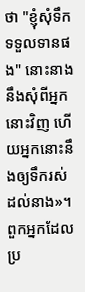ថា "ខ្ញុំសុំទឹកទទួលទានផង" នោះនាងនឹងសុំពីអ្នកនោះវិញ ហើយអ្នកនោះនឹងឲ្យទឹករស់ដល់នាង»។
ពួកអ្នកដែលប្រ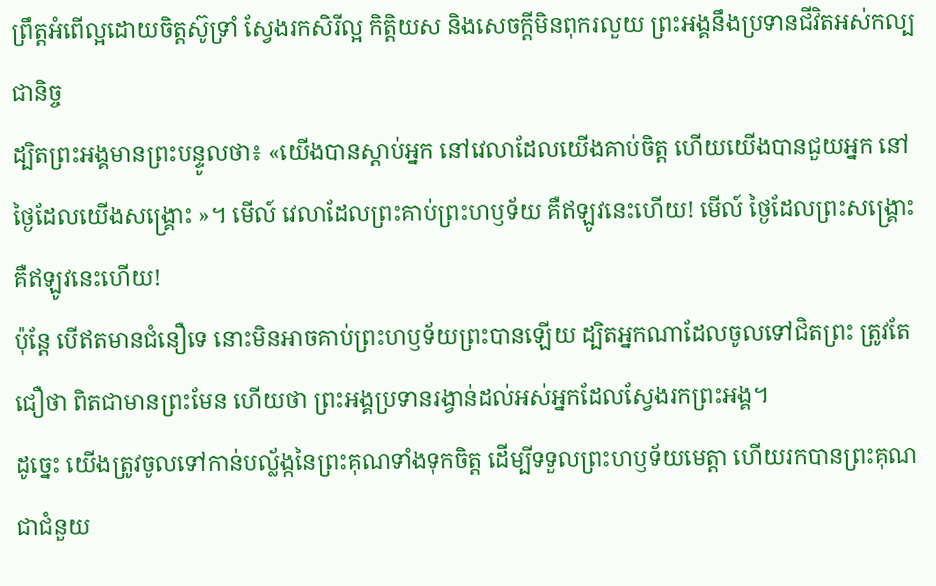ព្រឹត្តអំពើល្អដោយចិត្តស៊ូទ្រាំ ស្វែងរកសិរីល្អ កិត្តិយស និងសេចក្តីមិនពុករលួយ ព្រះអង្គនឹងប្រទានជីវិតអស់កល្បជានិច្ច
ដ្បិតព្រះអង្គមានព្រះបន្ទូលថា៖ «យើងបានស្តាប់អ្នក នៅវេលាដែលយើងគាប់ចិត្ត ហើយយើងបានជួយអ្នក នៅថ្ងៃដែលយើងសង្គ្រោះ »។ មើល៍ វេលាដែលព្រះគាប់ព្រះហឫទ័យ គឺឥឡូវនេះហើយ! មើល៍ ថ្ងៃដែលព្រះសង្គ្រោះ គឺឥឡូវនេះហើយ!
ប៉ុន្ដែ បើឥតមានជំនឿទេ នោះមិនអាចគាប់ព្រះហឫទ័យព្រះបានឡើយ ដ្បិតអ្នកណាដែលចូលទៅជិតព្រះ ត្រូវតែជឿថា ពិតជាមានព្រះមែន ហើយថា ព្រះអង្គប្រទានរង្វាន់ដល់អស់អ្នកដែលស្វែងរកព្រះអង្គ។
ដូច្នេះ យើងត្រូវចូលទៅកាន់បល្ល័ង្កនៃព្រះគុណទាំងទុកចិត្ត ដើម្បីទទួលព្រះហឫទ័យមេត្តា ហើយរកបានព្រះគុណជាជំនួយ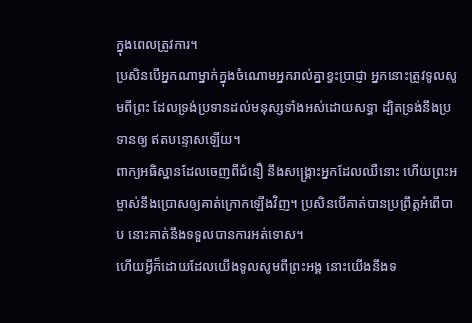ក្នុងពេលត្រូវការ។
ប្រសិនបើអ្នកណាម្នាក់ក្នុងចំណោមអ្នករាល់គ្នាខ្វះប្រាជ្ញា អ្នកនោះត្រូវទូលសូមពីព្រះ ដែលទ្រង់ប្រទានដល់មនុស្សទាំងអស់ដោយសទ្ធា ដ្បិតទ្រង់នឹងប្រទានឲ្យ ឥតបន្ទោសឡើយ។
ពាក្យអធិស្ឋានដែលចេញពីជំនឿ នឹងសង្គ្រោះអ្នកដែលឈឺនោះ ហើយព្រះអម្ចាស់នឹងប្រោសឲ្យគាត់ក្រោកឡើងវិញ។ ប្រសិនបើគាត់បានប្រព្រឹត្តអំពើបាប នោះគាត់នឹងទទួលបានការអត់ទោស។
ហើយអ្វីក៏ដោយដែលយើងទូលសូមពីព្រះអង្គ នោះយើងនឹងទ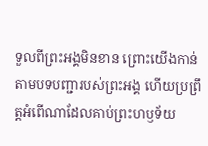ទួលពីព្រះអង្គមិនខាន ព្រោះយើងកាន់តាមបទបញ្ជារបស់ព្រះអង្គ ហើយប្រព្រឹត្តអំពើណាដែលគាប់ព្រះហឫទ័យ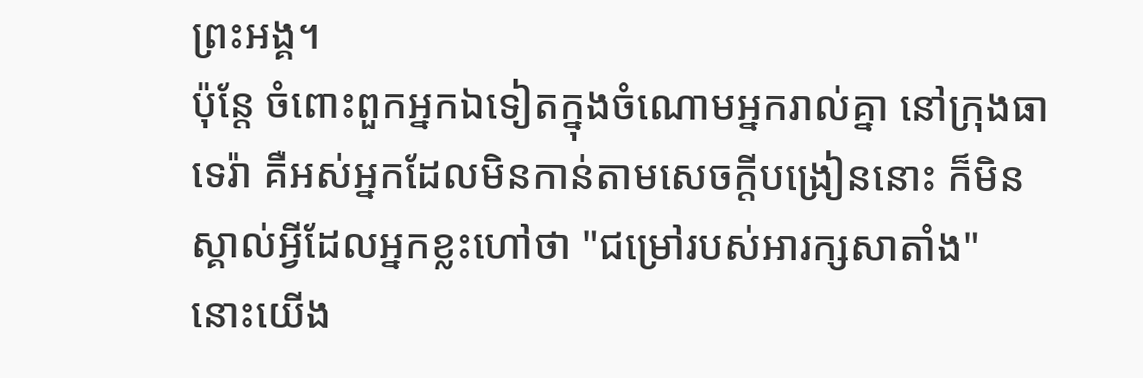ព្រះអង្គ។
ប៉ុន្តែ ចំពោះពួកអ្នកឯទៀតក្នុងចំណោមអ្នករាល់គ្នា នៅក្រុងធាទេរ៉ា គឺអស់អ្នកដែលមិនកាន់តាមសេចក្ដីបង្រៀននោះ ក៏មិនស្គាល់អ្វីដែលអ្នកខ្លះហៅថា "ជម្រៅរបស់អារក្សសាតាំង" នោះយើង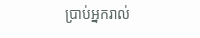ប្រាប់អ្នករាល់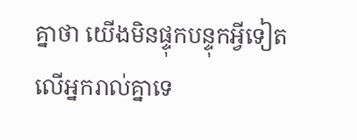គ្នាថា យើងមិនផ្ទុកបន្ទុកអ្វីទៀតលើអ្នករាល់គ្នាទេ